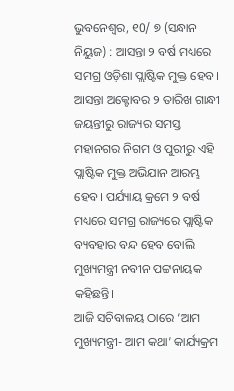ଭୁବନେଶ୍ୱର, ୧0/ ୭ (ସନ୍ଧାନ ନିୟୁଜ) : ଆସନ୍ତା ୨ ବର୍ଷ ମଧ୍ୟରେ ସମଗ୍ର ଓଡ଼ିଶା ପ୍ଲାଷ୍ଟିକ ମୁକ୍ତ ହେବ। ଆସନ୍ତା ଅକ୍ଟୋବର ୨ ତାରିଖ ଗାନ୍ଧୀ ଜୟନ୍ତୀରୁ ରାଜ୍ୟର ସମସ୍ତ ମହାନଗର ନିଗମ ଓ ପୁରୀରୁ ଏହି ପ୍ଲାଷ୍ଟିକ ମୁକ୍ତ ଅଭିଯାନ ଆରମ୍ଭ ହେବ। ପର୍ଯ୍ୟାୟ କ୍ରମେ ୨ ବର୍ଷ ମଧ୍ୟରେ ସମଗ୍ର ରାଜ୍ୟରେ ପ୍ଲାଷ୍ଟିକ ବ୍ୟବହାର ବନ୍ଦ ହେବ ବୋଲି ମୁଖ୍ୟମନ୍ତ୍ରୀ ନବୀନ ପଟ୍ଟନାୟକ କହିଛନ୍ତି।
ଆଜି ସଚିବାଳୟ ଠାରେ ‘ଆମ ମୁଖ୍ୟମନ୍ତ୍ରୀ- ଆମ କଥା’ କାର୍ଯ୍ୟକ୍ରମ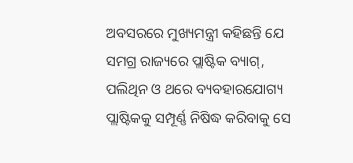ଅବସରରେ ମୁଖ୍ୟମନ୍ତ୍ରୀ କହିଛନ୍ତି ଯେ ସମଗ୍ର ରାଜ୍ୟରେ ପ୍ଲାଷ୍ଟିକ ବ୍ୟାଗ୍, ପଲିଥିନ ଓ ଥରେ ବ୍ୟବହାରଯୋଗ୍ୟ ପ୍ଲାଷ୍ଟିକକୁ ସମ୍ପୂର୍ଣ୍ଣ ନିଷିଦ୍ଧ କରିବାକୁ ସେ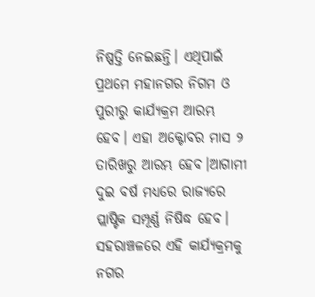ନିଷ୍ପତ୍ତି ନେଇଛନ୍ତି। ଏଥିପାଇଁ ପ୍ରଥମେ ମହାନଗର ନିଗମ ଓ ପୁରୀରୁ କାର୍ଯ୍ୟକ୍ରମ ଆରମ୍ଭ ହେବ। ଏହା ଅକ୍ଟୋବର ମାସ ୨ ତାରିଖରୁ ଆରମ୍ଭ ହେବ।ଆଗାମୀ ଦୁଇ ବର୍ଷ ମଧ୍ୟରେ ରାଜ୍ୟରେ ପ୍ଲାଷ୍ଟିକ ସମ୍ପୂର୍ଣ୍ଣ ନିଷିଦ୍ଧ ହେବ। ସହରାଞ୍ଚଳରେ ଏହି କାର୍ଯ୍ୟକ୍ରମକୁ ନଗର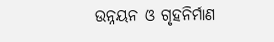ଉନ୍ନୟନ ଓ ଗୃହନିର୍ମାଣ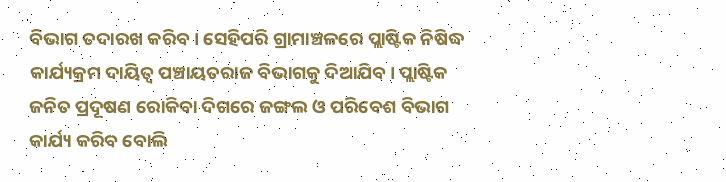ବିଭାଗ ତଦାରଖ କରିବ। ସେହିପରି ଗ୍ରାମାଞ୍ଚଳରେ ପ୍ଲାଷ୍ଟିକ ନିଷିଦ୍ଧ କାର୍ଯ୍ୟକ୍ରମ ଦାୟିତ୍ୱ ପଞ୍ଚାୟତରାଜ ବିଭାଗକୁ ଦିଆଯିବ। ପ୍ଲାଷ୍ଟିକ ଜନିତ ପ୍ରଦୂଷଣ ରୋକିବା ଦିଗରେ ଜଙ୍ଗଲ ଓ ପରିବେଶ ବିଭାଗ କାର୍ଯ୍ୟ କରିବ ବୋଲି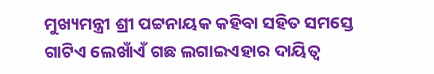ମୁଖ୍ୟମନ୍ତ୍ରୀ ଶ୍ରୀ ପଟ୍ଟନାୟକ କହିବା ସହିତ ସମସ୍ତେ ଗାଟିଏ ଲେଖାଁଏଁ ଗଛ ଲଗାଇଏହାର ଦାୟିତ୍ୱ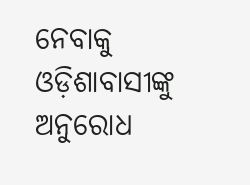ନେବାକୁ ଓଡ଼ିଶାବାସୀଙ୍କୁ ଅନୁରୋଧ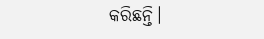କରିଛନ୍ତି।